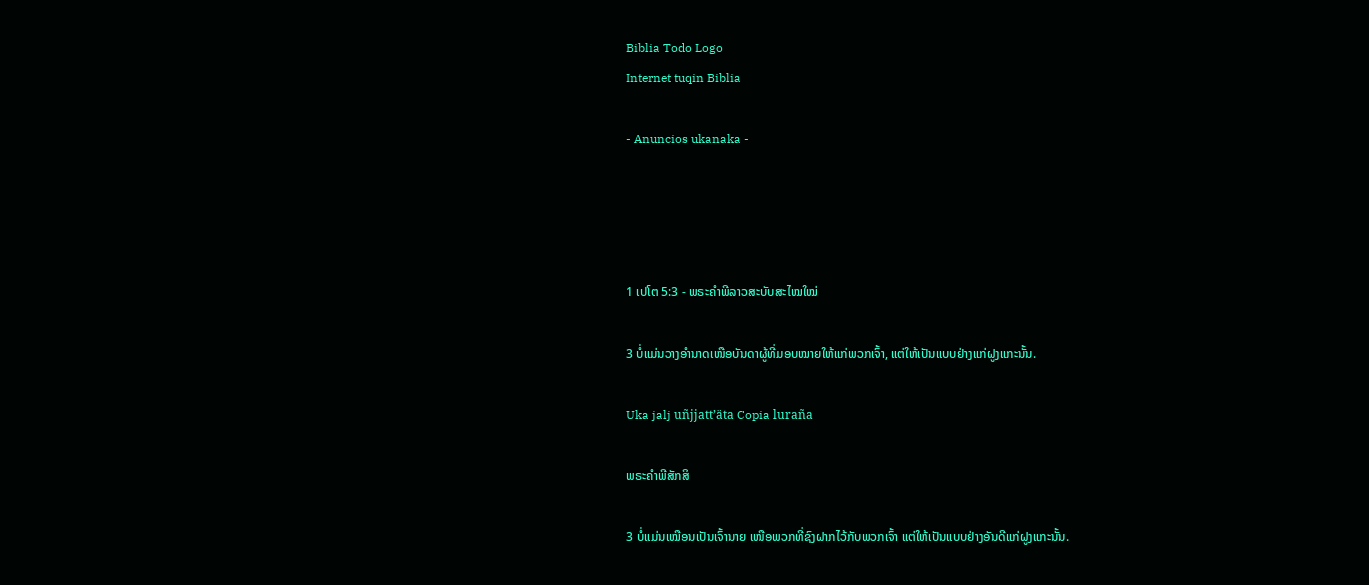Biblia Todo Logo
Internet tuqin Biblia

- Anuncios ukanaka -




1 ເປໂຕ 5:3 - ພຣະຄຳພີລາວສະບັບສະໄໝໃໝ່

3 ບໍ່ແມ່ນວາງອຳນາດເໜືອບັນດາຜູ້ທີ່ມອບໝາຍໃຫ້ແກ່ພວກເຈົ້າ, ແຕ່ໃຫ້ເປັນແບບຢ່າງແກ່ຝູງແກະນັ້ນ.

Uka jalj uñjjattʼäta Copia luraña

ພຣະຄຳພີສັກສິ

3 ບໍ່ແມ່ນເໝືອນເປັນເຈົ້ານາຍ ເໜືອພວກທີ່ຊົງຝາກໄວ້ກັບພວກເຈົ້າ ແຕ່ໃຫ້ເປັນແບບຢ່າງອັນດີແກ່ຝູງແກະນັ້ນ.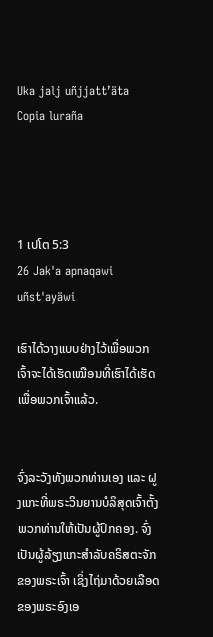Uka jalj uñjjattʼäta Copia luraña




1 ເປໂຕ 5:3
26 Jak'a apnaqawi uñst'ayäwi

ເຮົາໄດ້ວາງແບບຢ່າງໄວ້ເພື່ອພວກເຈົ້າຈະໄດ້ເຮັດເໝືອນທີ່ເຮົາໄດ້ເຮັດເພື່ອພວກເຈົ້າແລ້ວ.


ຈົ່ງລະວັງທັງພວກທ່ານເອງ ແລະ ຝູງແກະທີ່ພຣະວິນຍານບໍລິສຸດເຈົ້າຕັ້ງພວກທ່ານໃຫ້ເປັນຜູ້ປົກຄອງ. ຈົ່ງເປັນຜູ້ລ້ຽງແກະສຳລັບຄຣິສຕະຈັກຂອງພຣະເຈົ້າ ເຊິ່ງໄຖ່ມາດ້ວຍເລືອດຂອງພຣະອົງເອ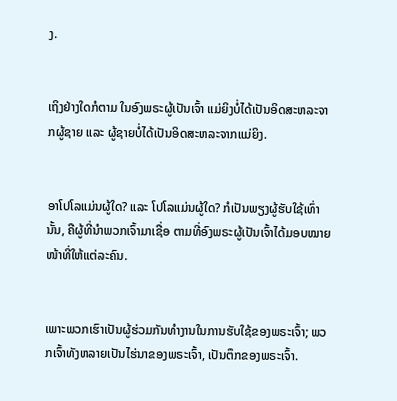ງ.


ເຖິງຢ່າງໃດກໍຕາມ ໃນອົງພຣະຜູ້ເປັນເຈົ້າ ແມ່ຍິງບໍ່ໄດ້ເປັນອິດສະຫລະຈາກຜູ້ຊາຍ ແລະ ຜູ້ຊາຍບໍ່ໄດ້ເປັນອິດສະຫລະຈາກແມ່ຍິງ.


ອາໂປໂລແມ່ນຜູ້ໃດ? ແລະ ໂປໂລແມ່ນຜູ້ໃດ? ກໍເປັນພຽງຜູ້ຮັບໃຊ້ເທົ່ານັ້ນ, ຄືຜູ້ທີ່ນຳພວກເຈົ້າມາເຊື່ອ ຕາມທີ່ອົງພຣະຜູ້ເປັນເຈົ້າໄດ້ມອບໝາຍໜ້າທີ່ໃຫ້ແຕ່ລະຄົນ.


ເພາະພວກເຮົາເປັນຜູ້ຮ່ວມກັນທຳງານໃນການຮັບໃຊ້ຂອງພຣະເຈົ້າ; ພວກເຈົ້າທັງຫລາຍເປັນໄຮ່ນາຂອງພຣະເຈົ້າ, ເປັນຕຶກຂອງພຣະເຈົ້າ.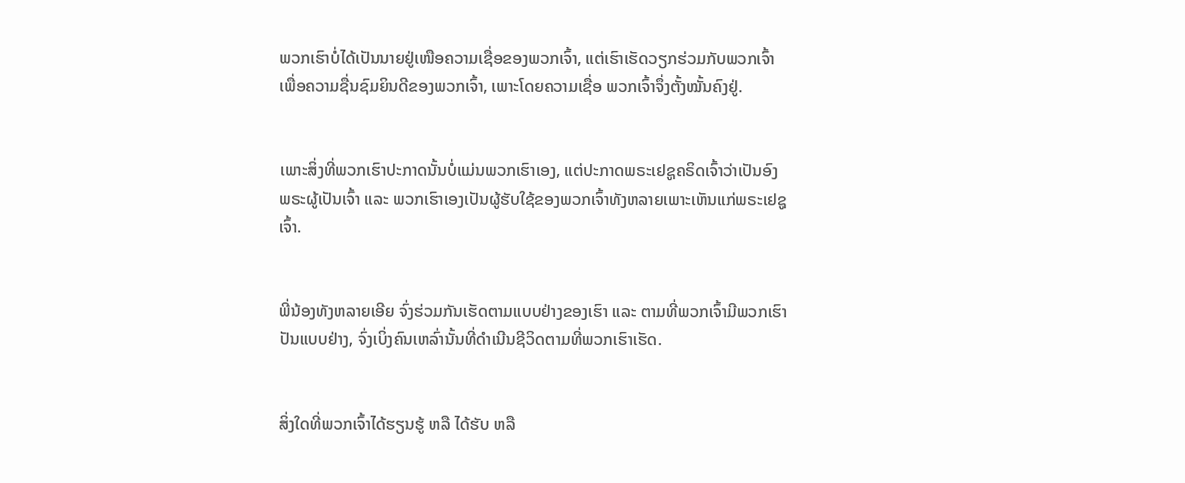ພວກເຮົາບໍ່ໄດ້ເປັນນາຍຢູ່ເໜືອຄວາມເຊື່ອຂອງພວກເຈົ້າ, ແຕ່ເຮົາເຮັດວຽກຮ່ວມກັບພວກເຈົ້າເພື່ອຄວາມຊື່ນຊົມຍິນດີຂອງພວກເຈົ້າ, ເພາະໂດຍຄວາມເຊື່ອ ພວກເຈົ້າຈຶ່ງຕັ້ງໝັ້ນຄົງຢູ່.


ເພາະສິ່ງທີ່ພວກເຮົາປະກາດນັ້ນບໍ່ແມ່ນພວກເຮົາເອງ, ແຕ່ປະກາດພຣະເຢຊູຄຣິດເຈົ້າວ່າເປັນອົງພຣະຜູ້ເປັນເຈົ້າ ແລະ ພວກເຮົາເອງເປັນຜູ້ຮັບໃຊ້ຂອງພວກເຈົ້າທັງຫລາຍເພາະເຫັນແກ່ພຣະເຢຊູເຈົ້າ.


ພີ່ນ້ອງທັງຫລາຍເອີຍ ຈົ່ງຮ່ວມກັນເຮັດຕາມແບບຢ່າງຂອງເຮົາ ແລະ ຕາມທີ່ພວກເຈົ້າມີພວກເຮົາປັນແບບຢ່າງ, ຈົ່ງເບິ່ງຄົນເຫລົ່ານັ້ນທີ່ດຳເນີນຊີວິດຕາມທີ່ພວກເຮົາເຮັດ.


ສິ່ງໃດທີ່ພວກເຈົ້າໄດ້ຮຽນຮູ້ ຫລື ໄດ້ຮັບ ຫລື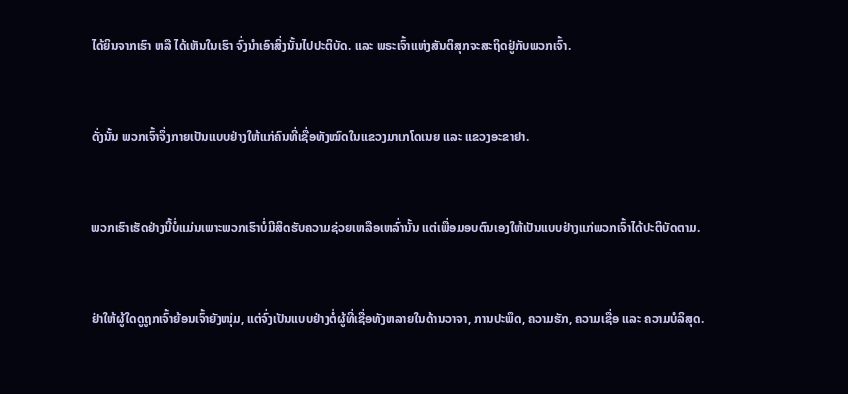ໄດ້ຍິນຈາກເຮົາ ຫລື ໄດ້ເຫັນໃນເຮົາ ຈົ່ງນໍາເອົາສິ່ງນັ້ນໄປປະຕິບັດ. ແລະ ພຣະເຈົ້າແຫ່ງສັນຕິສຸກຈະສະຖິດຢູ່ກັບພວກເຈົ້າ.


ດັ່ງນັ້ນ ພວກເຈົ້າຈຶ່ງກາຍເປັນແບບຢ່າງໃຫ້ແກ່ຄົນທີ່ເຊື່ອທັງໝົດໃນແຂວງມາເກໂດເນຍ ແລະ ແຂວງອະຂາຢາ.


ພວກເຮົາເຮັດຢ່າງນີ້ບໍ່ແມ່ນເພາະພວກເຮົາບໍ່ມີສິດຮັບຄວາມຊ່ວຍເຫລືອເຫລົ່ານັ້ນ ແຕ່ເພື່ອມອບຕົນເອງໃຫ້ເປັນແບບຢ່າງແກ່ພວກເຈົ້າໄດ້ປະຕິບັດຕາມ.


ຢ່າໃຫ້ຜູ້ໃດດູຖູກເຈົ້າຍ້ອນເຈົ້າຍັງໜຸ່ມ, ແຕ່ຈົ່ງເປັນແບບຢ່າງຕໍ່ຜູ້ທີ່ເຊື່ອທັງຫລາຍໃນດ້ານວາຈາ, ການປະພຶດ, ຄວາມຮັກ, ຄວາມເຊື່ອ ແລະ ຄວາມບໍລິສຸດ.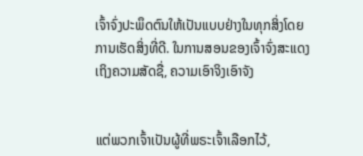ເຈົ້າຈົ່ງປະພຶດຕົນໃຫ້ເປັນແບບຢ່າງໃນທຸກສິ່ງໂດຍການເຮັດສິ່ງທີ່ດີ. ໃນການສອນຂອງເຈົ້າຈົ່ງສະແດງເຖິງຄວາມສັດຊື່, ຄວາມເອົາຈິງເອົາຈັງ


ແຕ່ພວກເຈົ້າເປັນຜູ້ທີ່ພຣະເຈົ້າເລືອກໄວ້,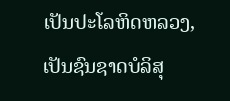ເປັນປະໂລຫິດຫລວງ, ເປັນຊົນຊາດບໍລິສຸ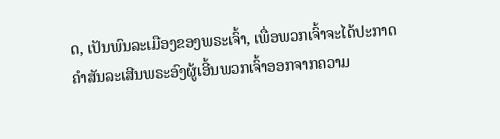ດ, ເປັນພົນລະເມືອງຂອງພຣະເຈົ້າ, ເພື່ອພວກເຈົ້າຈະໄດ້ປະກາດຄຳສັນລະເສີນພຣະອົງຜູ້ເອີ້ນພວກເຈົ້າອອກຈາກຄວາມ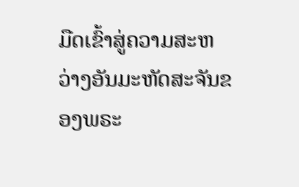ມືດເຂົ້າສູ່ຄວາມສະຫວ່າງອັນມະຫັດສະຈັນຂອງພຣະ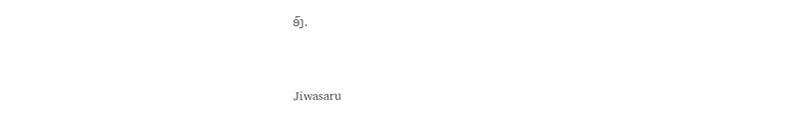ອົງ.


Jiwasaru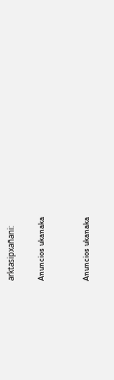arktasipxañani:

Anuncios ukanaka


Anuncios ukanaka